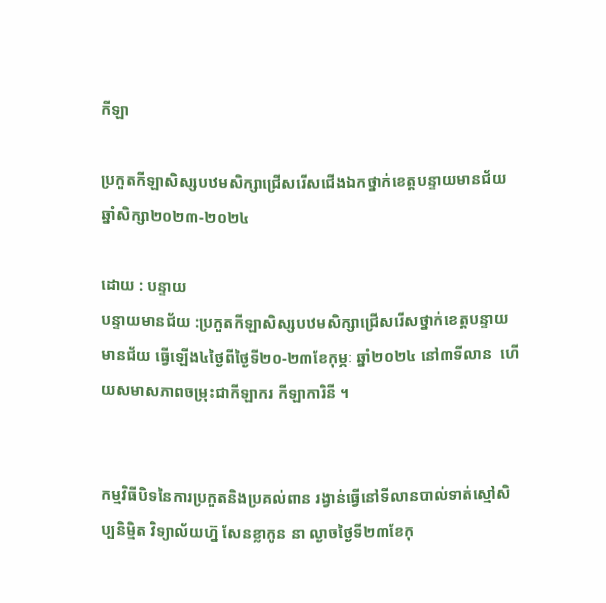កីឡា

ប្រកួតកីឡាសិស្សបឋមសិក្សាជ្រើសរើសជើងឯកថ្នាក់ខេត្តបន្ទាយមានជ័យឆ្នាំសិក្សា២០២៣-២០២៤

ដោយ : បន្ទាយ
បន្ទាយមានជ័យ :ប្រកួតកីឡាសិស្សបឋមសិក្សាជ្រើសរើសថ្នាក់ខេត្តបន្ទាយមានជ័យ ធ្វើឡើង៤ថ្ងៃពីថ្ងៃទី២០-២៣ខែកុម្ភៈ ឆ្នាំ២០២៤ នៅ៣ទីលាន  ហើយសមាសភាពចម្រុះជាកីឡាករ កីឡាការិនី ។


កម្មវិធីបិទនៃការប្រកួតនិងប្រគល់ពាន រង្វាន់ធ្វើនៅទីលានបាល់ទាត់ស្មៅសិប្បនិម្មិត វិទ្យាល័យហ៊្ន សែនខ្លាកូន នា ល្ងាចថ្ងៃទី២៣ខែកុ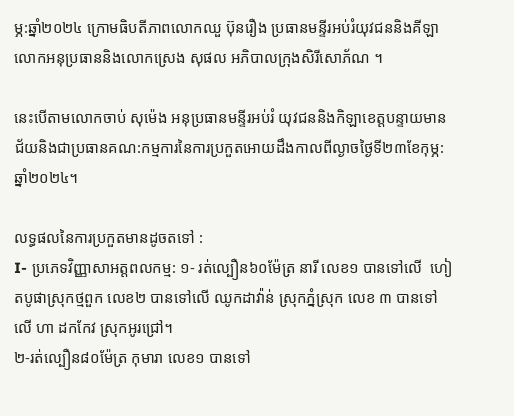ម្ភ:ឆ្នាំ២០២៤ ក្រោមធិបតីភាពលោកឈួ ប៊ុនរឿង ប្រធានមន្ទីរអប់រំយុវជននិងគីឡា លោកអនុប្រធាននិងលោកស្រេង សុផល អភិបាលក្រុងសិរីសោភ័ណ ។

នេះបើតាមលោកចាប់ សុម៉េង អនុប្រធានមន្ទីរអប់រំ យុវជននិងកិឡាខេត្តបន្ទាយមានជ័យនិងជាប្រធានគណ:កម្មការនៃការប្រកួតអោយដឹងកាលពីល្ងាចថ្ងៃទី២៣ខែកុម្ភ:ឆ្នាំ២០២៤។

លទ្ធផលនៃការប្រកួតមានដូចតទៅ :
I- ប្រភេទវិញ្ញាសាអត្តពលកម្ម: ១- រត់ល្បឿន៦០ម៉ែត្រ នារី លេខ១ បានទៅលើ  ហៀតបូផាស្រុកថ្មពួក លេខ២ បានទៅលើ ឈូកដាវ៉ាន់ ស្រុកភ្នំស្រុក លេខ ៣ បានទៅលើ ហា ដកកែវ ស្រុកអូរជ្រៅ។
២-រត់ល្បឿន៨០ម៉ែត្រ កុមារា លេខ១ បានទៅ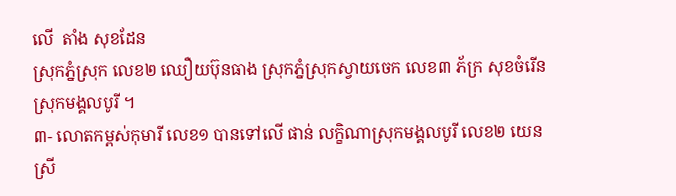លើ  តាំង សុខដែន
ស្រុកភ្នំស្រុក លេខ២ ឈឿយប៊ុនធាង ស្រុកភ្នំស្រុកស្វាយចេក លេខ៣ ភ័ក្រ សុខចំរើន ស្រុកមង្គលបូរី ។
៣- លោតកម្ពស់កុមារី លេខ១ បានទៅលើ ផាន់ លក្ខិណាស្រុកមង្គលបូរី លេខ២ យេនស្រី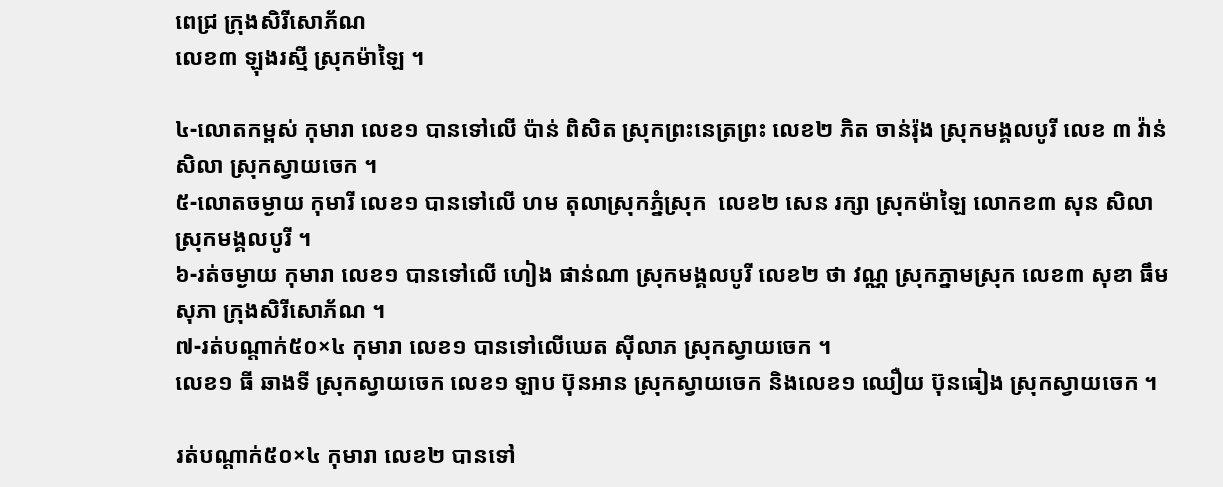ពេជ្រ ក្រុងសិរីសោភ័ណ
លេខ៣ ឡុងរស្មី ស្រុកម៉ាឡៃ ។

៤-លោតកម្ពស់ កុមារា លេខ១ បានទៅលើ ប៉ាន់ ពិសិត ស្រុកព្រះនេត្រព្រះ លេខ២ ភិត ចាន់រ៉ុង ស្រុកមង្គលបូរី លេខ ៣ វ៉ាន់ សិលា ស្រុកស្វាយចេក ។
៥-លោតចម្ងាយ កុមារី លេខ១ បានទៅលើ ហម តុលាស្រុកភ្នំស្រុក  លេខ២ សេន រក្សា ស្រុកម៉ាឡៃ លោកខ៣ សុន សិលា ស្រុកមង្គលបូរី ។
៦-រត់ចម្ងាយ កុមារា លេខ១ បានទៅលើ ហៀង ផាន់ណា ស្រុកមង្គលបូរី លេខ២ ថា វណ្ណ ស្រុកភ្នាមស្រុក លេខ៣ សុខា ធឹមសុភា ក្រុងសិរីសោភ័ណ ។
៧-រត់បណ្តាក់៥០×៤ កុមារា លេខ១ បានទៅលើឃេត ស៊ីលាភ ស្រុកស្វាយចេក ។
លេខ១ ធី ឆាងទី ស្រុកស្វាយចេក លេខ១ ឡាប ប៊ុនអាន ស្រុកស្វាយចេក និងលេខ១ ឈឿយ ប៊ុនធៀង ស្រុកស្វាយចេក ។

រត់បណ្តាក់៥០×៤ កុមារា លេខ២ បានទៅ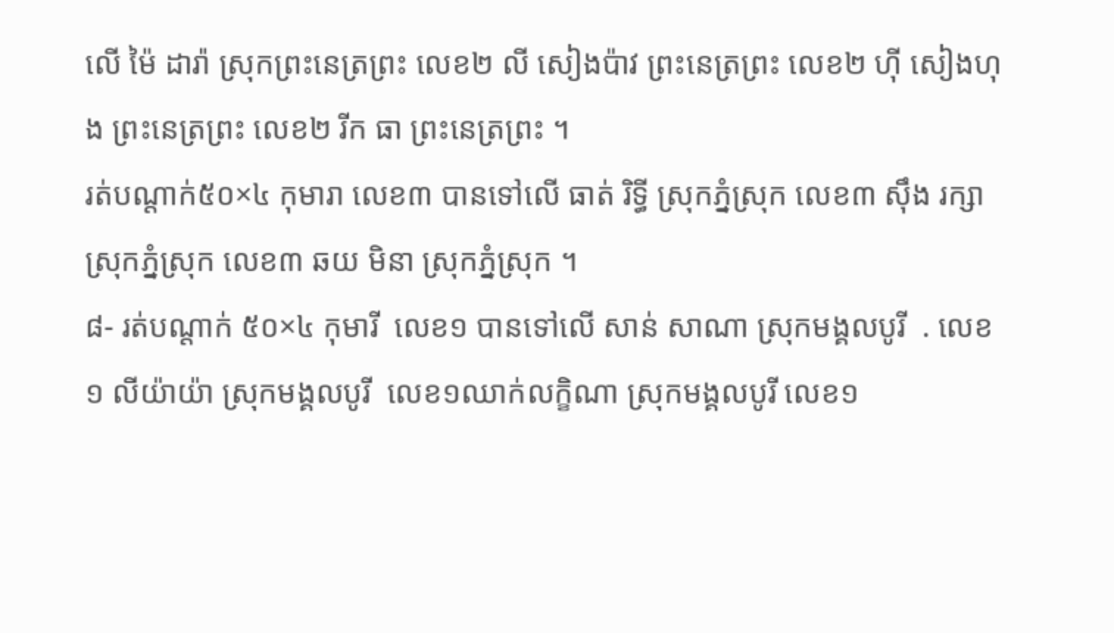លើ ម៉ៃ ដារ៉ា ស្រុកព្រះនេត្រព្រះ លេខ២ លី សៀងប៉ាវ ព្រះនេត្រព្រះ លេខ២ ហ៊ី សៀងហុង ព្រះនេត្រព្រះ លេខ២ រីក ធា ព្រះនេត្រព្រះ ។
រត់បណ្តាក់៥០×៤ កុមារា លេខ៣ បានទៅលើ ធាត់ រិទ្ធី ស្រុកភ្នំស្រុក លេខ៣ ស៊ឹង រក្សា ស្រុកភ្នំស្រុក លេខ៣ ឆយ មិនា ស្រុកភ្នំស្រុក ។
៨- រត់បណ្តាក់ ៥០×៤ កុមារី  លេខ១ បានទៅលើ សាន់ សាណា ស្រុកមង្គលបូរី  . លេខ១ លីយ៉ាយ៉ា ស្រុកមង្គលបូរី  លេខ១ឈាក់លក្ខិណា ស្រុកមង្គលបូរី លេខ១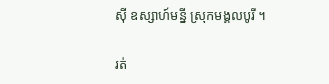សុី ឧស្សាហ៍មន្នី ស្រុកមង្គលបូរី ។

រត់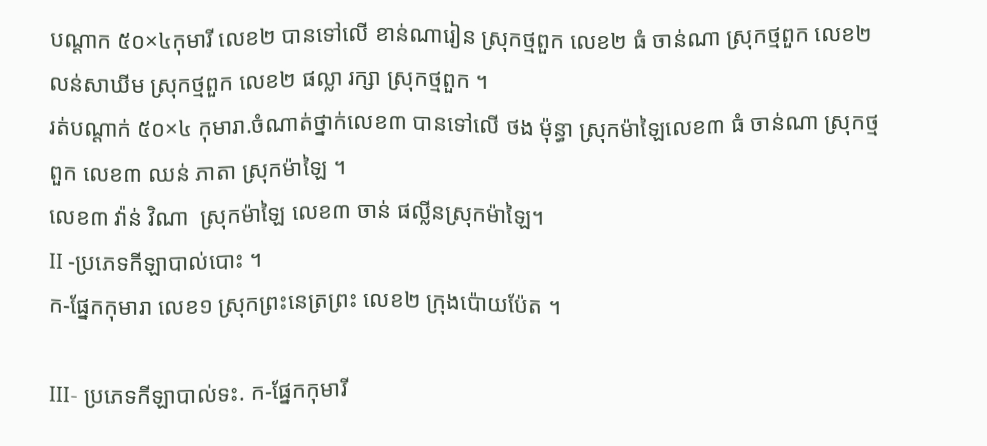បណ្តាក ៥០×៤កុមារី លេខ២ បានទៅលើ ខាន់ណារៀន ស្រុកថ្មពួក លេខ២ ធំ ចាន់ណា ស្រុកថ្មពួក លេខ២ លន់សាឃីម ស្រុកថ្មពួក លេខ២ ផល្លា រក្សា ស្រុកថ្មពួក ។
រត់បណ្តាក់ ៥០×៤ កុមារា.ចំណាត់ថ្នាក់លេខ៣ បានទៅលើ ថង ម៉ុន្ធា ស្រុកម៉ាឡៃលេខ៣ ធំ ចាន់ណា ស្រុកថ្មពួក លេខ៣ ឈន់ ភាតា ស្រុកម៉ាឡៃ ។
លេខ៣ វ៉ាន់ វិណា  ស្រុកម៉ាឡៃ លេខ៣ ចាន់ ផល្លីនស្រុកម៉ាឡៃ។
II -ប្រភេទកីឡាបាល់បោះ ។
ក-ផ្នែកកុមារា លេខ១ ស្រុកព្រះនេត្រព្រះ លេខ២ ក្រុងប៉ោយប៉ែត ។

III- ប្រភេទកីឡាបាល់ទះ. ក-ផ្នែកកុមារី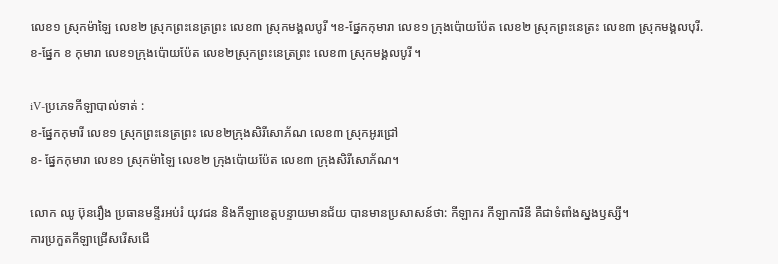លេខ១ ស្រុកម៉ាឡៃ លេខ២ ស្រុកព្រះនេត្រព្រះ លេខ៣ ស្រុកមង្គលបូរី ។ខ-ផ្នែកកុមារា លេខ១ ក្រុងប៉ោយប៉ែត លេខ២ ស្រុកព្រះនេត្រះ លេខ៣ ស្រុកមង្គលបុរី.
ខ-ផ្នែក ខ កុមារា លេខ១ក្រុងប៉ោយប៉ែត លេខ២ស្រុកព្រះនេត្រព្រះ លេខ៣ ស្រុកមង្គលបូរី ។

iV-ប្រភេទកីឡាបាល់ទាត់ :
ខ-ផ្នែកកុមារី លេខ១ ស្រុកព្រះនេត្រព្រះ លេខ២ក្រុងសិរីសោភ័ណ លេខ៣ ស្រុកអូរជ្រៅ
ខ- ផ្នែកកុមារា លេខ១ ស្រុកម៉ាឡៃ លេខ២ ក្រុងប៉ោយប៉ែត លេខ៣ ក្រុងសិរីសោភ័ណ។

លោក ឈូ ប៊ុនរឿង ប្រធានមន្ទីរអប់រំ យុវជន និងកីឡាខេត្តបន្ទាយមានជ័យ បានមានប្រសាសន៍ថា: កីឡាករ កីឡាការិនី គឺជាទំពាំងស្នងឫស្សី។
ការប្រកួតកីឡាជ្រើសរើសជើ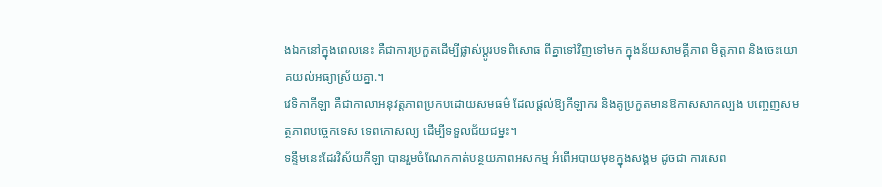ងឯកនៅក្នុងពេលនេះ គឺជាការប្រកួតដើម្បីផ្លាស់ប្តូរបទពិសោធ ពីគ្នាទៅវិញទៅមក ក្នុងន័យសាមគ្គីភាព មិត្តភាព និងចេះយោគយល់អធ្យាស្រ័យគ្នា.។
វេទិកាកីឡា គឺជាកាលាអនុវត្តភាពប្រកបដោយសមធម៌ ដែលផ្តល់ឱ្យកីឡាករ និងគូប្រកួតមានឱកាសសាកល្បង បញ្ចេញសមត្ថភាពបច្ចេកទេស ទេពកោសល្យ ដើម្បីទទួលជ័យជម្នះ។
ទន្ទឹមនេះដែរវិស័យកីឡា បានរួមចំណែកកាត់បន្ថយភាពអសកម្ម អំពើអបាយមុខក្នុងសង្គម ដូចជា ការសេព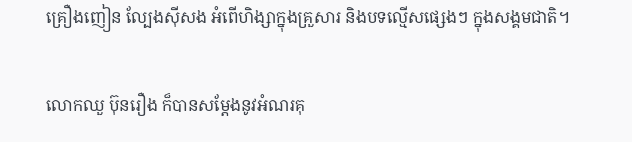គ្រឿងញៀន ល្បែងស៊ីសង អំពើហិង្សាក្នុងគ្រួសារ និងបទល្មើសផ្សេងៗ ក្នុងសង្គមជាតិ។

លោកឈួ ប៊ុនរឿង ក៏បានសម្តែងនូវអំណរគុ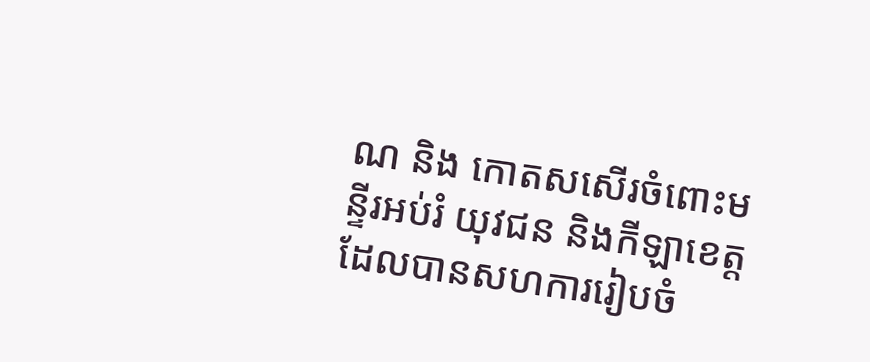ណ និង កោតសសើរចំពោះមន្ទីរអប់រំ យុវជន និងកីឡាខេត្ត ដែលបានសហការរៀបចំ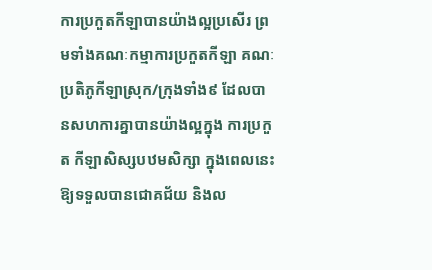ការប្រកួតកីឡាបានយ៉ាងល្អប្រសើរ ព្រមទាំងគណៈកម្មាការប្រកួតកីឡា គណៈប្រតិភូកីឡាស្រុក/ក្រុងទាំង៩ ដែលបានសហការគ្នាបានយ៉ាងល្អក្នុង ការប្រកួត កីឡាសិស្សបឋមសិក្សា ក្នុងពេលនេះ ឱ្យទទួលបានជោគជ័យ និងល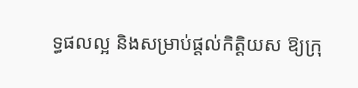ទ្ធផលល្អ និងសម្រាប់ផ្តល់កិត្តិយស ឱ្យក្រុ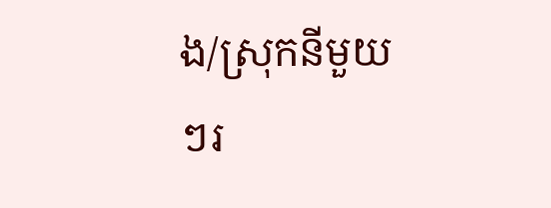ង/ស្រុកនីមួយៗរ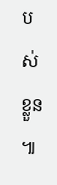បស់ខ្លួន ៕